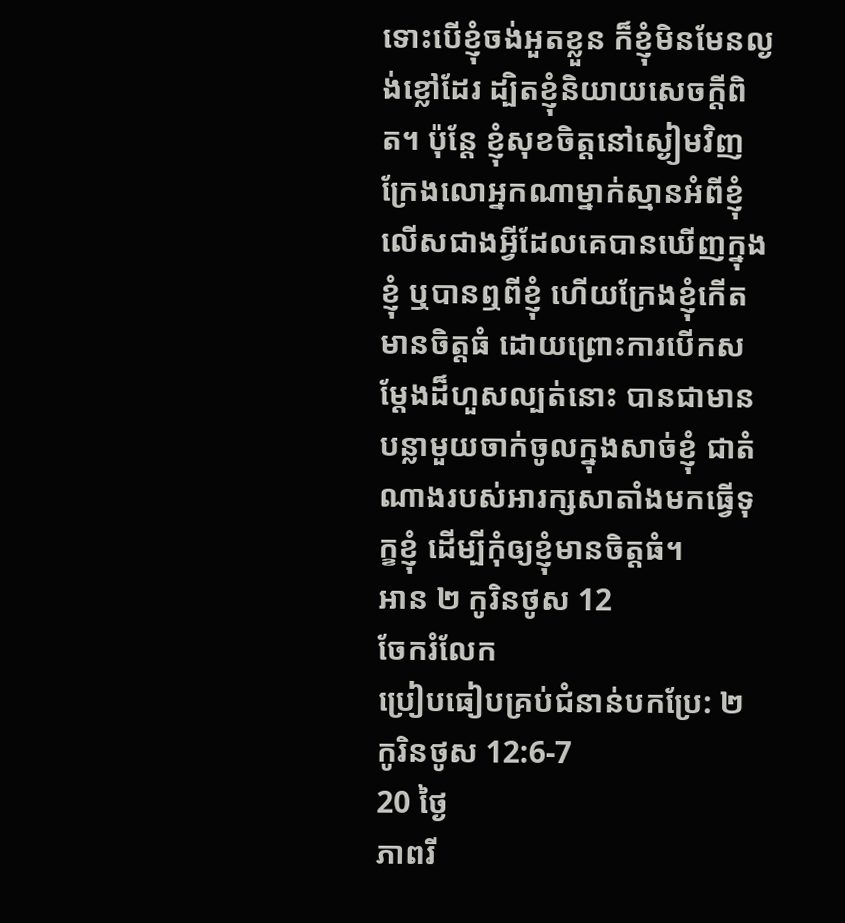ទោះបើខ្ញុំចង់អួតខ្លួន ក៏ខ្ញុំមិនមែនល្ងង់ខ្លៅដែរ ដ្បិតខ្ញុំនិយាយសេចក្តីពិត។ ប៉ុន្តែ ខ្ញុំសុខចិត្តនៅស្ងៀមវិញ ក្រែងលោអ្នកណាម្នាក់ស្មានអំពីខ្ញុំ លើសជាងអ្វីដែលគេបានឃើញក្នុងខ្ញុំ ឬបានឮពីខ្ញុំ ហើយក្រែងខ្ញុំកើតមានចិត្តធំ ដោយព្រោះការបើកសម្ដែងដ៏ហួសល្បត់នោះ បានជាមានបន្លាមួយចាក់ចូលក្នុងសាច់ខ្ញុំ ជាតំណាងរបស់អារក្សសាតាំងមកធ្វើទុក្ខខ្ញុំ ដើម្បីកុំឲ្យខ្ញុំមានចិត្តធំ។
អាន ២ កូរិនថូស 12
ចែករំលែក
ប្រៀបធៀបគ្រប់ជំនាន់បកប្រែ: ២ កូរិនថូស 12:6-7
20 ថ្ងៃ
ភាពរី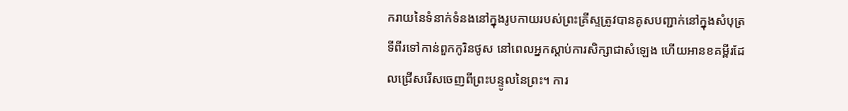ករាយនៃទំនាក់ទំនងនៅក្នុងរូបកាយរបស់ព្រះគ្រីស្ទត្រូវបានគូសបញ្ជាក់នៅក្នុងសំបុត្រទីពីរទៅកាន់ពួកកូរិនថូស នៅពេលអ្នកស្តាប់ការសិក្សាជាសំឡេង ហើយអានខគម្ពីរដែលជ្រើសរើសចេញពីព្រះបន្ទូលនៃព្រះ។ ការ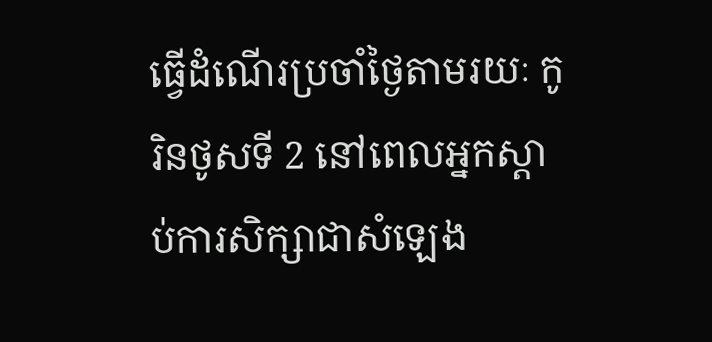ធ្វើដំណើរប្រចាំថ្ងៃតាមរយៈ កូរិនថូសទី 2 នៅពេលអ្នកស្តាប់ការសិក្សាជាសំឡេង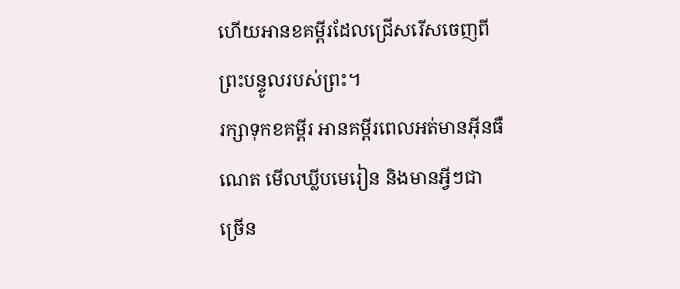ហើយអានខគម្ពីរដែលជ្រើសរើសចេញពីព្រះបន្ទូលរបស់ព្រះ។
រក្សាទុកខគម្ពីរ អានគម្ពីរពេលអត់មានអ៊ីនធឺណេត មើលឃ្លីបមេរៀន និងមានអ្វីៗជាច្រើន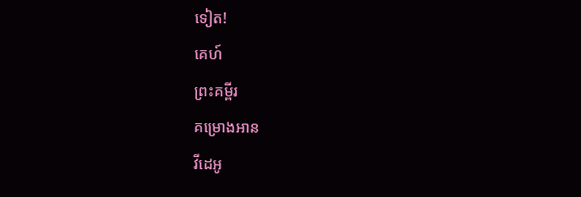ទៀត!
គេហ៍
ព្រះគម្ពីរ
គម្រោងអាន
វីដេអូ